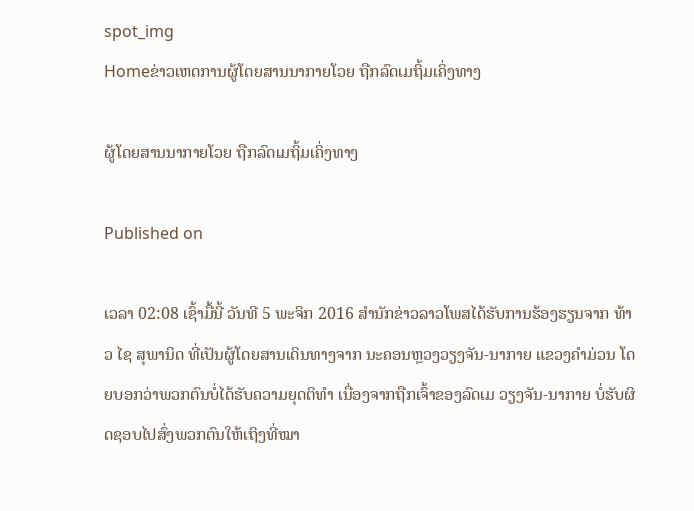spot_img
Homeຂ່າວເຫດການຜູ້ໂດຍສານນາກາຍໂວຍ ຖືກລົດເມຖິ້ມເຄິ່ງທາງ

ຜູ້ໂດຍສານນາກາຍໂວຍ ຖືກລົດເມຖິ້ມເຄິ່ງທາງ

Published on

ເວລາ 02:08 ເຊົ້າມື້ນີ້ ວັນທີ 5 ພະຈິກ 2016 ສຳນັກຂ່າວລາວໂພສໄດ້ຮັບການຮ້ອງຮຽນຈາກ ທ້າວ ໄຊ ສຸພານິດ ທີ່ເປັນຜູ້ໂດຍສານເດິນທາງຈາກ ນະຄອນຫຼວງວຽງຈັນ-ນາກາຍ ແຂວງຄຳມ່ວນ ໂດຍບອກວ່າພວກຕົນບໍ່ໄດ້ຮັບຄວາມຍຸດຕິທຳ ເນື່ອງຈາກຖືກເຈົ້າຂອງລົດເມ ວຽງຈັນ-ນາກາຍ ບໍ່ຮັບຜິດຊອບໄປສົ່ງພວກຕົນໃຫ້ເຖິງທີ່ໝາ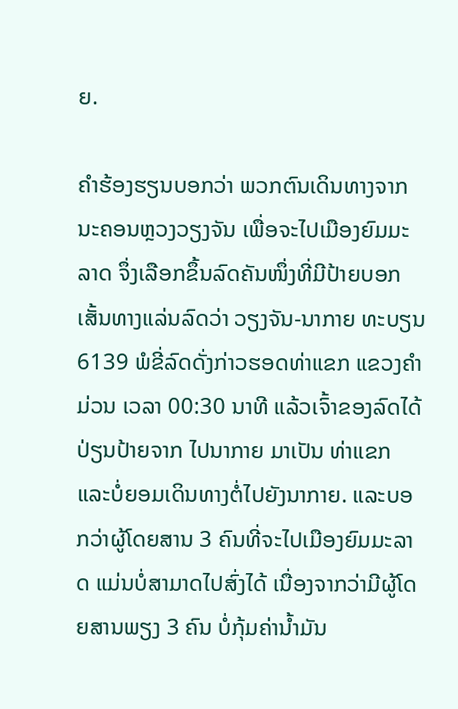ຍ.

ຄຳຮ້ອງຮຽນບອກວ່າ ພວກຕົນເດິນທາງຈາກນະຄອນຫຼວງວຽງຈັນ ເພື່ອຈະໄປເມືອງຍົມມະລາດ ຈຶ່ງເລືອກຂຶ້ນລົດຄັນໜຶ່ງທີ່ມີປ້າຍບອກເສັ້ນທາງແລ່ນລົດວ່າ ວຽງຈັນ-ນາກາຍ ທະບຽນ 6139 ພໍຂີ່ລົດດັ່ງກ່າວຮອດທ່າແຂກ ແຂວງຄຳມ່ວນ ເວລາ 00:30 ນາທີ ແລ້ວເຈົ້າຂອງລົດໄດ້ປ່ຽນປ້າຍຈາກ ໄປນາກາຍ ມາເປັນ ທ່າແຂກ ແລະບໍ່ຍອມເດິນທາງຕໍ່ໄປຍັງນາກາຍ. ແລະບອກວ່າຜູ້ໂດຍສານ 3 ຄົນທີ່ຈະໄປເມືອງຍົມມະລາດ ແມ່ນບໍ່ສາມາດໄປສົ່ງໄດ້ ເນື່ອງຈາກວ່າມີຜູ້ໂດຍສານພຽງ 3 ຄົນ ບໍ່ກຸ້ມຄ່ານ້ຳມັນ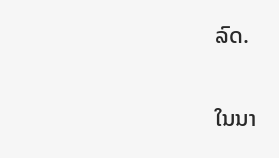ລົດ.

ໃນນາ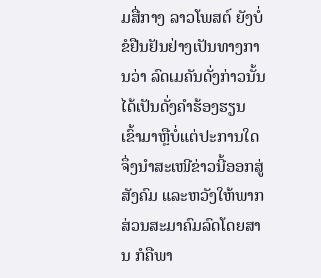ມສື່ກາງ ລາວໂພສຕ໌ ຍັງບໍ່ຂໍຢືນຢັນຢ່າງເປັນທາງການວ່າ ລົດເມຄັນດັ່ງກ່າວນັ້ນໄດ້ເປັນດັ່ງຄຳຮ້ອງຮຽນເຂົ້າມາຫຼືບໍ່ແຕ່ປະການໃດ ຈຶ່ງນຳສະເໜີຂ່າວນີ້ອອກສູ່ສັງຄົມ ແລະຫວັງໃຫ້ພາກສ່ວນສະມາຄົມລົດໂດຍສານ ກໍຄືພາ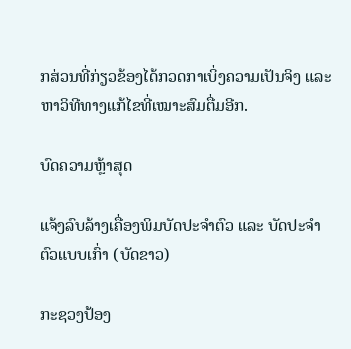ກສ່ວນທີ່ກ່ຽວຂ້ອງໄດ້ກວດກາເບິ່ງຄວາມເປັນຈິງ ແລະຫາວິທີທາງແກ້ໄຂທີ່ເໝາະສົມຕື່ມອີກ.

ບົດຄວາມຫຼ້າສຸດ

ແຈ້ງລົບລ້າງເຄື່ອງພິມບັດປະຈຳຕົວ ແລະ ບັດປະຈຳຕົວແບບເກົ່າ (ບັດຂາວ)

ກະຊວງປ້ອງ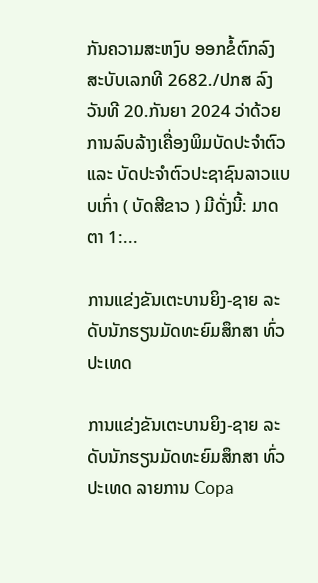ກັນຄວາມສະຫງົບ ອອກຂໍ້ຕົກລົງສະບັບເລກທີ 2682./ປກສ ລົງວັນທີ 20.ກັນຍາ 2024 ວ່າດ້ວຍການລົບລ້າງເຄື່ອງພິມບັດປະຈຳຕົວ ແລະ ບັດປະຈຳຕົວປະຊາຊົນລາວແບບເກົ່າ ( ບັດສີຂາວ ) ມີດັ່ງນີ້: ມາດຕາ 1:...

ການແຂ່ງຂັນເຕະບານຍິງ-ຊາຍ ລະດັບນັກຮຽນມັດທະຍົມສຶກສາ ທົ່ວປະເທດ

ການແຂ່ງຂັນເຕະບານຍິງ-ຊາຍ ລະດັບນັກຮຽນມັດທະຍົມສຶກສາ ທົ່ວປະເທດ ລາຍການ Copa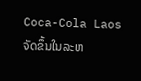Coca-Cola Laos ຈັດຂຶ້ນໃນລະຫ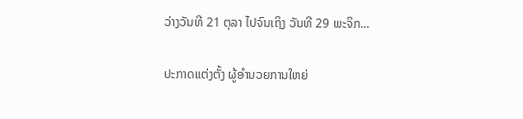ວ່າງວັນທີ 21 ຕຸລາ ໄປຈົນເຖິງ ວັນທີ 29 ພະຈິກ...

ປະກາດແຕ່ງຕັ້ງ ຜູ້ອຳນວຍການໃຫຍ່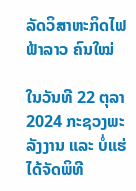ລັດວິສາຫະກິດໄຟຟ້າລາວ ຄົນໃໝ່

ໃນວັນທີ 22 ຕຸລາ 2024 ກະຊວງພະລັງງານ ແລະ ບໍ່ແຮ່ ໄດ້ຈັດພິທີ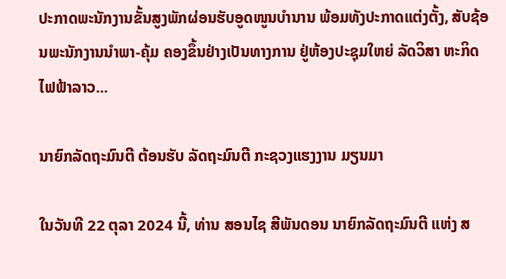ປະກາດພະນັກງານຂັ້ນສູງພັກຜ່ອນຮັບອູດໜູນບຳນານ ພ້ອມທັງປະກາດແຕ່ງຕັ້ງ, ສັບຊ້ອນພະນັກງານນຳພາ-ຄຸ້ມ ຄອງຂຶ້ນຢ່າງເປັນທາງການ ຢູ່ຫ້ອງປະຊຸມໃຫຍ່ ລັດວິສາ ຫະກິດໄຟຟ້າລາວ...

ນາຍົກລັດຖະມົນຕີ ຕ້ອນຮັບ ລັດຖະມົນຕີ ກະຊວງແຮງງານ ມຽນມາ

ໃນວັນທີ 22 ຕຸລາ 2024 ນີ້, ທ່ານ ສອນໄຊ ສີພັນດອນ ນາຍົກລັດຖະມົນຕີ ແຫ່ງ ສ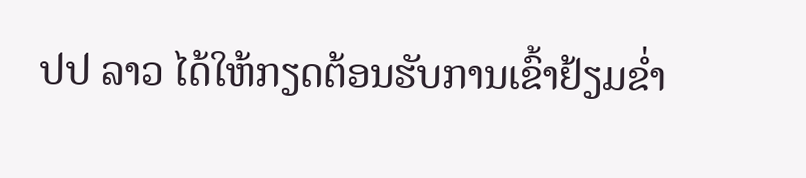ປປ ລາວ ໄດ້ໃຫ້ກຽດຕ້ອນຮັບການເຂົ້າຢ້ຽມຂໍ່າ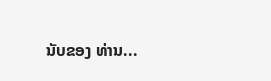ນັບຂອງ ທ່ານ...